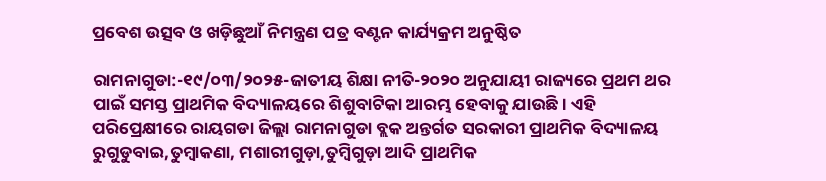ପ୍ରବେଶ ଉତ୍ସବ ଓ ଖଡ଼ିଛୁଆଁ ନିମନ୍ତ୍ରଣ ପତ୍ର ବଣ୍ଟନ କାର୍ଯ୍ୟକ୍ରମ ଅନୁଷ୍ଠିତ

ରାମନାଗୁଡା:-୧୯/୦୩/୨୦୨୫-ଜାତୀୟ ଶିକ୍ଷା ନୀତି-୨୦୨୦ ଅନୁଯାୟୀ ରାଜ୍ୟରେ ପ୍ରଥମ ଥର ପାଇଁ ସମସ୍ତ ପ୍ରାଥମିକ ବିଦ୍ୟାଳୟରେ ଶିଶୁବାଟିକା ଆରମ୍ଭ ହେବାକୁ ଯାଉଛି। ଏହି ପରିପ୍ରେକ୍ଷୀରେ ରାୟଗଡା ଜିଲ୍ଲା ରାମନାଗୁଡା ବ୍ଲକ ଅନ୍ତର୍ଗତ ସରକାରୀ ପ୍ରାଥମିକ ବିଦ୍ୟାଳୟ ରୁଗୁଡୁବାଇ,ତୁମ୍ବାକଣା, ମଶାରୀଗୁଡ଼ା,ତୁମ୍ବିଗୁଡ଼ା ଆଦି ପ୍ରାଥମିକ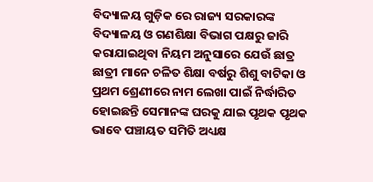ବିଦ୍ୟାଳୟ ଗୁଡ଼ିକ ରେ ରାଜ୍ୟ ସରକାରଙ୍କ ବିଦ୍ୟାଳୟ ଓ ଗଣଶିକ୍ଷା ବିଭାଗ ପକ୍ଷରୁ ଜାରି କରାଯାଇଥିବା ନିୟମ ଅନୁସାରେ ଯେଉଁ ଛାତ୍ର ଛାତ୍ରୀ ମାନେ ଚଳିତ ଶିକ୍ଷା ବର୍ଷରୁ ଶିଶୁ ବାଟିକା ଓ ପ୍ରଥମ ଶ୍ରେଣୀରେ ନାମ ଲେଖା ପାଇଁ ନିର୍ଦ୍ଧାରିତ ହୋଇଛନ୍ତି ସେମାନଙ୍କ ଘରକୁ ଯାଇ ପୃଥକ ପୃଥକ ଭାବେ ପଞ୍ଚାୟତ ସମିତି ଅଧ୍ୟକ୍ଷ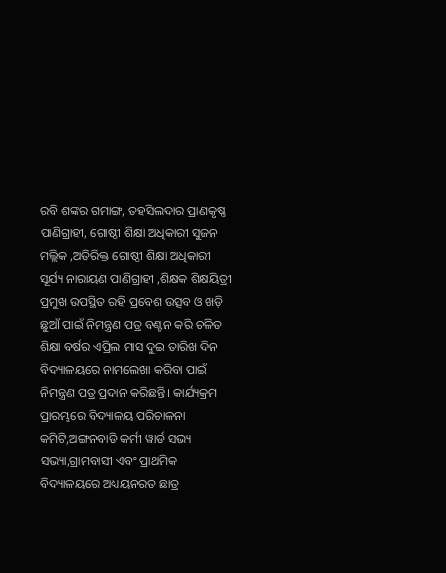ରବି ଶଙ୍କର ଗମାଙ୍ଗ, ତହସିଲଦାର ପ୍ରାଣକୃଷ୍ଣ ପାଣିଗ୍ରାହୀ, ଗୋଷ୍ଠୀ ଶିକ୍ଷା ଅଧିକାରୀ ସୁଜନ ମଲ୍ଲିକ ,ଅତିରିକ୍ତ ଗୋଷ୍ଠୀ ଶିକ୍ଷା ଅଧିକାରୀ ସୂର୍ଯ୍ୟ ନାରାୟଣ ପାଣିଗ୍ରାହୀ ,ଶିକ୍ଷକ ଶିକ୍ଷୟିତ୍ରୀ ପ୍ରମୁଖ ଉପସ୍ଥିତ ରହି ପ୍ରବେଶ ଉତ୍ସବ ଓ ଖଡ଼ି ଛୁଆଁ ପାଇଁ ନିମନ୍ତ୍ରଣ ପତ୍ର ବଣ୍ଟନ କରି ଚଳିତ ଶିକ୍ଷା ବର୍ଷର ଏପ୍ରିଲ ମାସ ଦୁଇ ତାରିଖ ଦିନ ବିଦ୍ୟାଳୟରେ ନାମଲେଖା କରିବା ପାଇଁ ନିମନ୍ତ୍ରଣ ପତ୍ର ପ୍ରଦାନ କରିଛନ୍ତି। କାର୍ଯ୍ୟକ୍ରମ ପ୍ରାରମ୍ଭରେ ବିଦ୍ୟାଳୟ ପରିଚାଳନା କମିଟି,ଅଙ୍ଗନବାଡି କର୍ମୀ ୱାର୍ଡ ସଭ୍ୟ ସଭ୍ୟା,ଗ୍ରାମବାସୀ ଏବଂ ପ୍ରାଥମିକ ବିଦ୍ୟାଳୟରେ ଅଧ୍ୟୟନରତ ଛାତ୍ର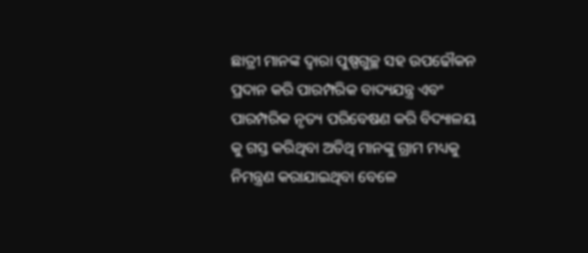ଛାତ୍ରୀ ମାନଙ୍କ ଦ୍ୱାରା ପୁଷ୍ପଗୁଚ୍ଛ ସହ ଉପଢୌକନ ପ୍ରଦାନ କରି ପାରମ୍ପରିକ ବାଦ୍ୟଯନ୍ତ୍ର ଏବଂ ପାରମ୍ପରିକ ନୃତ୍ୟ ପରିବେଷଣ କରି ବିଦ୍ୟାଳୟ କୁ ଗସ୍ତ କରିଥିବା ଅତିଥି ମାନଙ୍କୁ ଗ୍ରାମ ମଧ୍ୟକୁ ନିମନ୍ତ୍ରଣ କରାଯାଇଥିବା ବେଳେ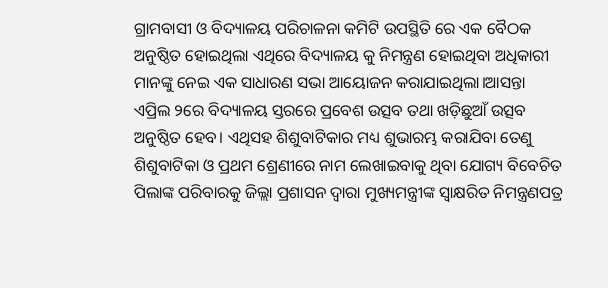ଗ୍ରାମବାସୀ ଓ ବିଦ୍ୟାଳୟ ପରିଚାଳନା କମିଟି ଉପସ୍ଥିତି ରେ ଏକ ବୈଠକ ଅନୁଷ୍ଠିତ ହୋଇଥିଲା ଏଥିରେ ବିଦ୍ୟାଳୟ କୁ ନିମନ୍ତ୍ରଣ ହୋଇଥିବା ଅଧିକାରୀ ମାନଙ୍କୁ ନେଇ ଏକ ସାଧାରଣ ସଭା ଆୟୋଜନ କରାଯାଇଥିଲା।ଆସନ୍ତା ଏପ୍ରିଲ ୨ରେ ବିଦ୍ୟାଳୟ ସ୍ତରରେ ପ୍ରବେଶ ଉତ୍ସବ ତଥା ଖଡ଼ିଛୁଆଁ ଉତ୍ସବ ଅନୁଷ୍ଠିତ ହେବ। ଏଥିସହ ଶିଶୁବାଟିକାର ମଧ୍ୟ ଶୁଭାରମ୍ଭ କରାଯିବା ତେଣୁ ଶିଶୁବାଟିକା ଓ ପ୍ରଥମ ଶ୍ରେଣୀରେ ନାମ ଲେଖାଇବାକୁ ଥିବା ଯୋଗ୍ୟ ବିବେଚିତ ପିଲାଙ୍କ ପରିବାରକୁ ଜିଲ୍ଲା ପ୍ରଶାସନ ଦ୍ବାରା ମୁଖ୍ୟମନ୍ତ୍ରୀଙ୍କ ସ୍ବାକ୍ଷରିତ ନିମନ୍ତ୍ରଣପତ୍ର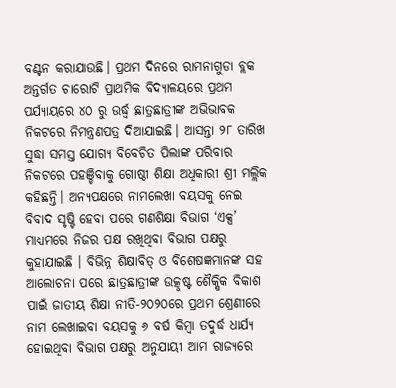ବଣ୍ଟନ କରାଯାଉଛି। ପ୍ରଥମ ଦିନରେ ରାମନାଗୁଡା ବ୍ଲକ ଅନ୍ତର୍ଗତ ଚାରୋଟି ପ୍ରାଥମିକ ବିଦ୍ୟାଳୟରେ ପ୍ରଥମ ପର୍ଯ୍ୟାୟରେ ୪୦ ରୁ ଉର୍ଦ୍ଧ୍ବ ଛାତ୍ରଛାତ୍ରୀଙ୍କ ଅଭିଭାବକ ନିକଟରେ ନିମନ୍ତ୍ରଣପତ୍ର ଦିଆଯାଇଛି। ଆସନ୍ତା ୨୮ ତାରିଖ ସୁଦ୍ଧା ସମସ୍ତ ଯୋଗ୍ୟ ବିବେଚିତ ପିଲାଙ୍କ ପରିବାର ନିକଟରେ ପହଞ୍ଚିବାକୁ ଗୋଷ୍ଠୀ ଶିକ୍ଷା ଅଧିକାରୀ ଶ୍ରୀ ମଲ୍ଲିକ କହିଛନ୍ତି। ଅନ୍ୟପକ୍ଷରେ ନାମଲେଖା ବୟସକୁ ନେଇ ବିବାଦ ସୃଷ୍ଟି ହେବା ପରେ ଗଣଶିକ୍ଷା ବିଭାଗ ‘ଏକ୍ସ’ ମାଧ୍ୟମରେ ନିଜର ପକ୍ଷ ରଖିଥିବା ବିଭାଗ ପକ୍ଷରୁ କୁହାଯାଇଛି । ବିଭିନ୍ନ ଶିକ୍ଷାବିତ୍ ଓ ବିଶେଷଜ୍ଞମାନଙ୍କ ସହ ଆଲୋଚନା ପରେ ଛାତ୍ରଛାତ୍ରୀଙ୍କ ଉତ୍କୃଷ୍ଟ ଶୈକ୍ଷିକ ବିକାଶ ପାଇଁ ଜାତୀୟ ଶିକ୍ଷା ନୀତି-୨୦୨୦ରେ ପ୍ରଥମ ଶ୍ରେଣୀରେ ନାମ ଲେଖାଇବା ବୟସକୁ ୬ ବର୍ଷ କିମ୍ବା ତଦୁର୍ଦ୍ଧ ଧାର୍ଯ୍ୟ ହୋଇଥିବା ବିଭାଗ ପକ୍ଷରୁ ଅନୁଯାୟୀ ଆମ ରାଜ୍ୟରେ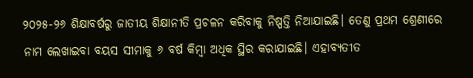୨୦୨୫-୨୬ ଶିକ୍ଷାବର୍ଷରୁ ଜାତୀୟ ଶିକ୍ଷାନୀତି ପ୍ରଚଳନ କରିବାକୁ ନିଷ୍ପତ୍ତି ନିଆଯାଇଛି। ତେଣୁ ପ୍ରଥମ ଶ୍ରେଣୀରେ ନାମ ଲେଖାଇବା ବୟସ ସୀମାକୁ ୬ ବର୍ଷ କିମ୍ବା ଅଧିକ ସ୍ଥିର କରାଯାଇଛି। ଏହାବ୍ୟତୀତ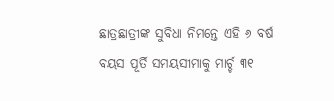ଛାତ୍ରଛାତ୍ରୀଙ୍କ ସୁବିଧା ନିମନ୍ତେ ଏହି ୬ ବର୍ଷ ବୟସ ପୂର୍ତି ସମୟସୀମାକୁ ମାର୍ଚ୍ଚ ୩୧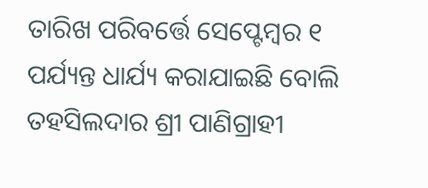ତାରିଖ ପରିବର୍ତ୍ତେ ସେପ୍ଟେମ୍ବର ୧ ପର୍ଯ୍ୟନ୍ତ ଧାର୍ଯ୍ୟ କରାଯାଇଛି ବୋଲି ତହସିଲଦାର ଶ୍ରୀ ପାଣିଗ୍ରାହୀ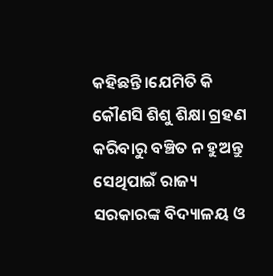କହିଛନ୍ତି।ଯେମିତି କି କୌଣସି ଶିଶୁ ଶିକ୍ଷା ଗ୍ରହଣ କରିବାରୁ ବଞ୍ଚିତ ନ ହୁଅନ୍ତୁ ସେଥିପାଇଁ ରାଜ୍ୟ ସରକାରଙ୍କ ବିଦ୍ୟାଳୟ ଓ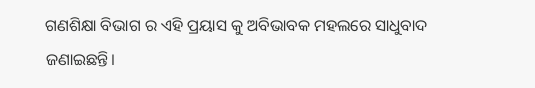ଗଣଶିକ୍ଷା ବିଭାଗ ର ଏହି ପ୍ରୟାସ କୁ ଅବିଭାବକ ମହଲରେ ସାଧୁବାଦ ଜଣାଇଛନ୍ତି।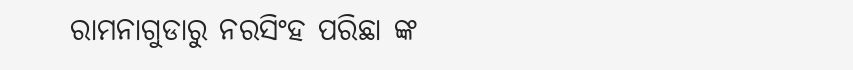ରାମନାଗୁଡାରୁ ନରସିଂହ ପରିଛା ଙ୍କ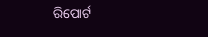ରିପୋର୍ଟ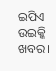ଇପିଏ ଉଇକ୍କି ଖବର।